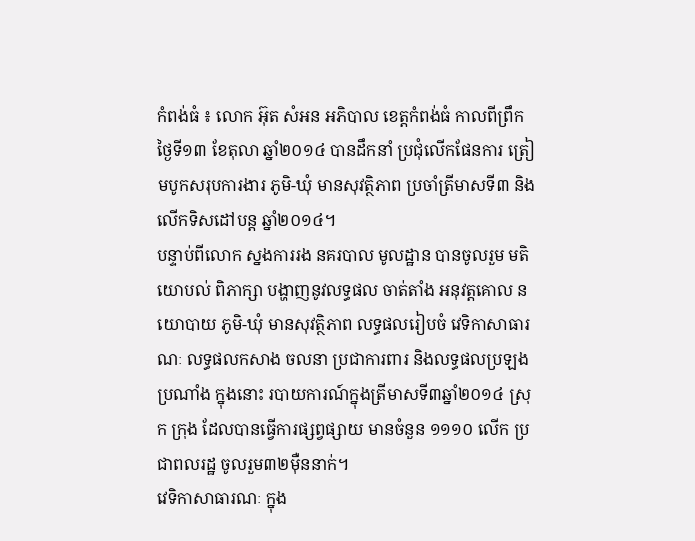កំពង់ធំ ៖ លោក អ៊ុត សំអន អភិបាល ខេត្តកំពង់ធំ កាលពីព្រឹកថ្ងៃទី១៣ ខែតុលា ឆ្នាំ២០១៤ បានដឹកនាំ ប្រជុំលើកផែនការ ត្រៀមបូកសរុបការងារ ភូមិ-ឃុំ មានសុវត្ថិភាព ប្រចាំត្រីមាសទី៣ និងលើកទិសដៅបន្ត ឆ្នាំ២០១៤។
បន្ទាប់ពីលោក ស្នងការរង នគរបាល មូលដ្ឋាន បានចូលរួម មតិយោបល់ ពិភាក្សា បង្ហាញនូវលទ្ធផល ចាត់តាំង អនុវត្តគោល នយោបាយ ភូមិ-ឃុំ មានសុវត្ថិភាព លទ្ធផលរៀបចំ វេទិកាសាធារណៈ លទ្ធផលកសាង ចលនា ប្រជាការពារ និងលទ្ធផលប្រឡង ប្រណាំង ក្នុងនោះ របាយការណ៍ក្នុងត្រីមាសទី៣ឆ្នាំ២០១៤ ស្រុក ក្រុង ដែលបានធ្វើការផ្សព្វផ្សាយ មានចំនួន ១១១០ លើក ប្រជាពលរដ្ឋ ចូលរួម៣២ម៉ឺននាក់។
វេទិកាសាធារណៈ ក្នុង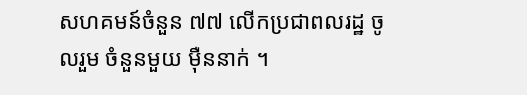សហគមន៍ចំនួន ៧៧ លើកប្រជាពលរដ្ឋ ចូលរួម ចំនួនមួយ ម៉ឺននាក់ ។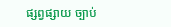ផ្សព្វផ្សាយ ច្បាប់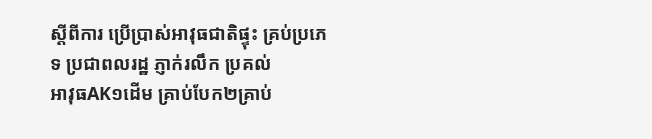ស្តីពីការ ប្រើប្រាស់អាវុធជាតិផ្ទុះ គ្រប់ប្រភេទ ប្រជាពលរដ្ឋ ភ្ញាក់រលឹក ប្រគល់
អាវុធAK១ដើម គ្រាប់បែក២គ្រាប់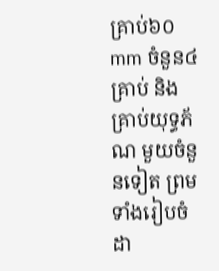គ្រាប់៦០mm ចំនួន៤ គ្រាប់ និងគ្រាប់យុទ្ធភ័ណ មួយចំនួនទៀត ព្រមទាំងរៀបចំដា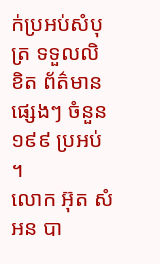ក់ប្រអប់សំបុត្រ ទទួលលិខិត ព័ត៌មានផ្សេងៗ ចំនួន ១៩៩ ប្រអប់ ។
លោក អ៊ុត សំអន បា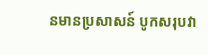នមានប្រសាសន៍ បូកសរុបវា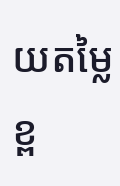យតម្លៃ ខ្ព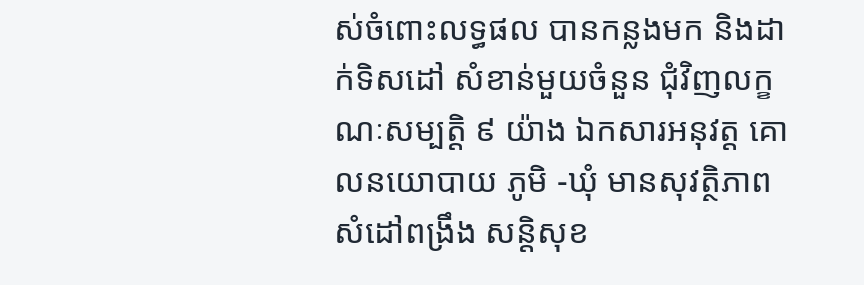ស់ចំពោះលទ្ធផល បានកន្លងមក និងដាក់ទិសដៅ សំខាន់មួយចំនួន ជុំវិញលក្ខណៈសម្បត្តិ ៩ យ៉ាង ឯកសារអនុវត្ត គោលនយោបាយ ភូមិ -ឃុំ មានសុវត្ថិភាព សំដៅពង្រឹង សន្តិសុខ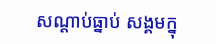សណ្តាប់ធ្នាប់ សង្គមក្នុ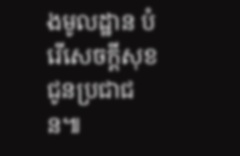ងមូលដ្ឋាន បំរើសេចក្តីសុខជូនប្រជាជន៕